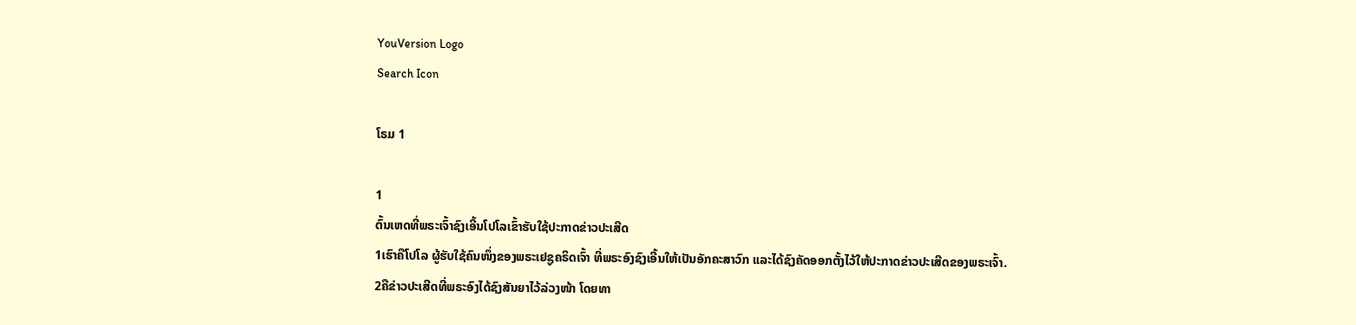YouVersion Logo
Search Icon

ໂຣມ 1

1
ຕົ້ນເຫດທີ່ພຣະເຈົ້າຊົງເອີ້ນໂປໂລເຂົ້າຮັບໃຊ້ປະກາດຂ່າວປະເສີດ
1ເຮົາຄືໂປໂລ ຜູ້ຮັບໃຊ້ຄົນໜຶ່ງຂອງພຣະເຢຊູຄຣິດເຈົ້າ ທີ່ພຣະອົງຊົງເອີ້ນໃຫ້ເປັນອັກຄະສາວົກ ແລະໄດ້ຊົງຄັດອອກຕັ້ງໄວ້ໃຫ້ປະກາດຂ່າວປະເສີດຂອງພຣະເຈົ້າ.
2ຄືຂ່າວປະເສີດທີ່ພຣະອົງໄດ້ຊົງສັນຍາໄວ້ລ່ວງໜ້າ ໂດຍທາ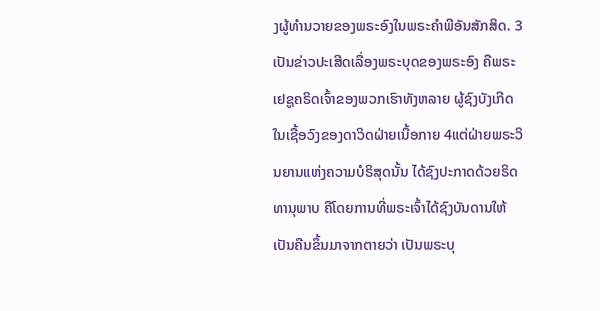ງຜູ້ທຳນວາຍຂອງພຣະອົງໃນພຣະຄຳພີອັນສັກສິດ. 3ເປັນຂ່າວປະເສີດເລື່ອງພຣະບຸດຂອງພຣະອົງ ຄືພຣະເຢຊູຄຣິດເຈົ້າຂອງພວກເຮົາທັງຫລາຍ ຜູ້ຊົງບັງເກີດໃນເຊື້ອວົງຂອງດາວິດຝ່າຍເນື້ອກາຍ 4ແຕ່ຝ່າຍພຣະວິນຍານແຫ່ງຄວາມບໍຣິສຸດນັ້ນ ໄດ້ຊົງປະກາດດ້ວຍຣິດທານຸພາບ ຄືໂດຍການທີ່ພຣະເຈົ້າໄດ້ຊົງບັນດານໃຫ້ເປັນຄືນຂຶ້ນມາຈາກຕາຍວ່າ ເປັນພຣະບຸ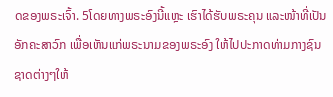ດຂອງພຣະເຈົ້າ. 5ໂດຍທາງພຣະອົງນີ້ແຫຼະ ເຮົາໄດ້ຮັບພຣະຄຸນ ແລະໜ້າທີ່ເປັນອັກຄະສາວົກ ເພື່ອເຫັນແກ່ພຣະນາມຂອງພຣະອົງ ໃຫ້ໄປປະກາດທ່າມກາງຊົນຊາດຕ່າງໆໃຫ້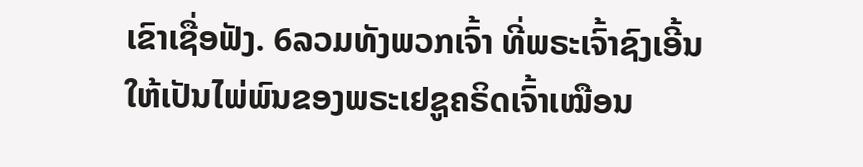ເຂົາເຊື່ອຟັງ. 6ລວມທັງພວກເຈົ້າ ທີ່ພຣະເຈົ້າຊົງເອີ້ນໃຫ້ເປັນໄພ່ພົນຂອງພຣະເຢຊູຄຣິດເຈົ້າເໝືອນ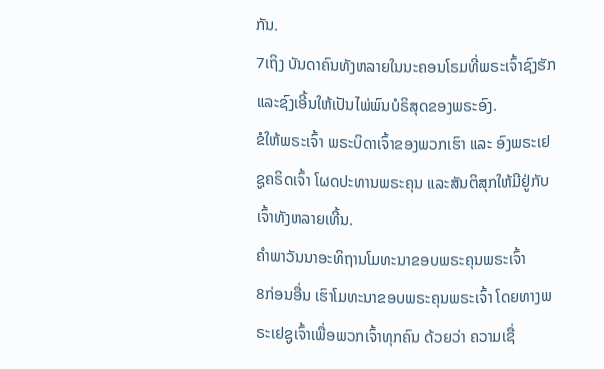ກັນ.
7ເຖິງ ບັນດາຄົນທັງຫລາຍໃນນະຄອນໂຣມທີ່ພຣະເຈົ້າຊົງຮັກ ແລະຊົງເອີ້ນໃຫ້ເປັນໄພ່ພົນບໍຣິສຸດຂອງພຣະອົງ.
ຂໍໃຫ້ພຣະເຈົ້າ ພຣະບິດາເຈົ້າຂອງພວກເຮົາ ແລະ ອົງພຣະເຢຊູຄຣິດເຈົ້າ ໂຜດປະທານພຣະຄຸນ ແລະສັນຕິສຸກໃຫ້ມີຢູ່ກັບເຈົ້າທັງຫລາຍເທີ້ນ.
ຄຳພາວັນນາອະທິຖານໂມທະນາຂອບພຣະຄຸນພຣະເຈົ້າ
8ກ່ອນອື່ນ ເຮົາໂມທະນາຂອບພຣະຄຸນພຣະເຈົ້າ ໂດຍທາງພຣະເຢຊູເຈົ້າເພື່ອພວກເຈົ້າທຸກຄົນ ດ້ວຍວ່າ ຄວາມເຊື່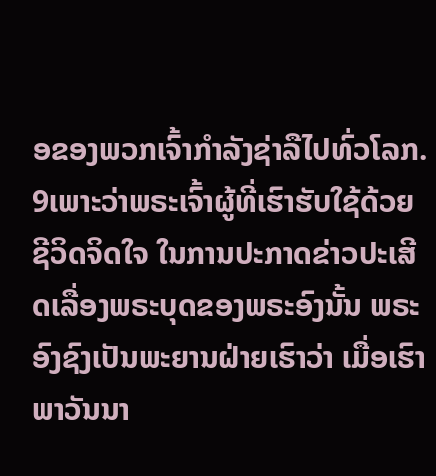ອຂອງພວກເຈົ້າກຳລັງຊ່າລືໄປທົ່ວໂລກ. 9ເພາະວ່າພຣະເຈົ້າຜູ້ທີ່ເຮົາຮັບໃຊ້ດ້ວຍຊີວິດຈິດໃຈ ໃນການປະກາດຂ່າວປະເສີດເລື່ອງພຣະບຸດຂອງພຣະອົງນັ້ນ ພຣະອົງຊົງເປັນພະຍານຝ່າຍເຮົາວ່າ ເມື່ອເຮົາພາວັນນາ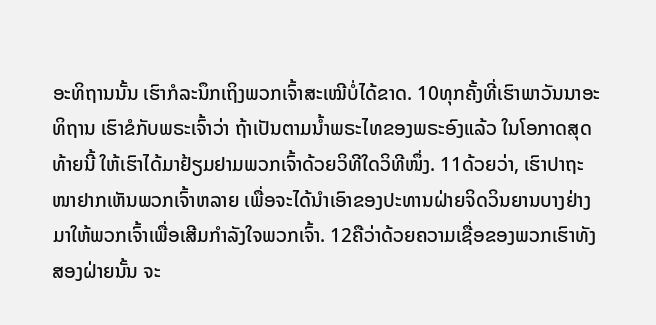ອະທິຖານນັ້ນ ເຮົາກໍລະນຶກເຖິງພວກເຈົ້າສະເໝີບໍ່ໄດ້ຂາດ. 10ທຸກຄັ້ງທີ່ເຮົາພາວັນນາອະທິຖານ ເຮົາຂໍກັບພຣະເຈົ້າວ່າ ຖ້າເປັນຕາມນໍ້າພຣະໄທຂອງພຣະອົງແລ້ວ ໃນໂອກາດສຸດທ້າຍນີ້ ໃຫ້ເຮົາໄດ້ມາຢ້ຽມຢາມພວກເຈົ້າດ້ວຍວິທີໃດວິທີໜຶ່ງ. 11ດ້ວຍວ່າ, ເຮົາປາຖະໜາຢາກເຫັນພວກເຈົ້າຫລາຍ ເພື່ອຈະໄດ້ນຳເອົາຂອງປະທານຝ່າຍຈິດວິນຍານບາງຢ່າງ ມາໃຫ້ພວກເຈົ້າເພື່ອເສີມກຳລັງໃຈພວກເຈົ້າ. 12ຄືວ່າດ້ວຍຄວາມເຊື່ອຂອງພວກເຮົາທັງສອງຝ່າຍນັ້ນ ຈະ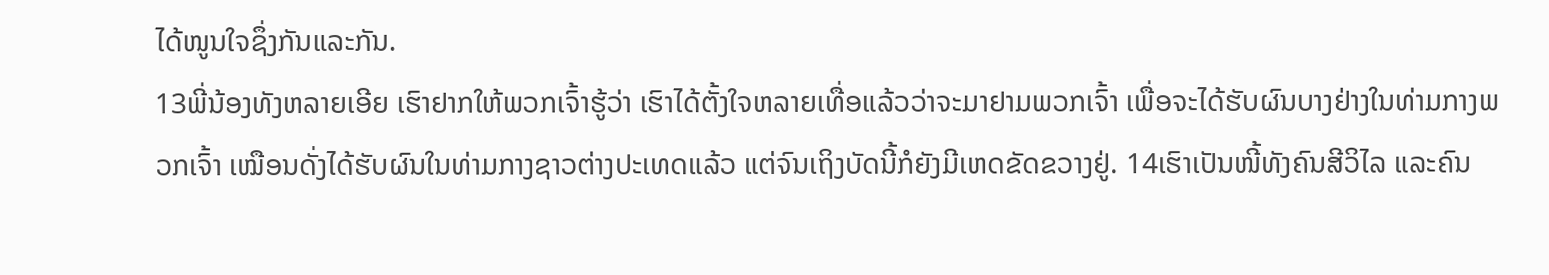ໄດ້ໜູນໃຈຊຶ່ງກັນແລະກັນ.
13ພີ່ນ້ອງທັງຫລາຍເອີຍ ເຮົາຢາກໃຫ້ພວກເຈົ້າຮູ້ວ່າ ເຮົາໄດ້ຕັ້ງໃຈຫລາຍເທື່ອແລ້ວວ່າຈະມາຢາມພວກເຈົ້າ ເພື່ອຈະໄດ້ຮັບຜົນບາງຢ່າງໃນທ່າມກາງພວກເຈົ້າ ເໝືອນດັ່ງໄດ້ຮັບຜົນໃນທ່າມກາງຊາວຕ່າງປະເທດແລ້ວ ແຕ່ຈົນເຖິງບັດນີ້ກໍຍັງມີເຫດຂັດຂວາງຢູ່. 14ເຮົາເປັນໜີ້ທັງຄົນສີວິໄລ ແລະຄົນ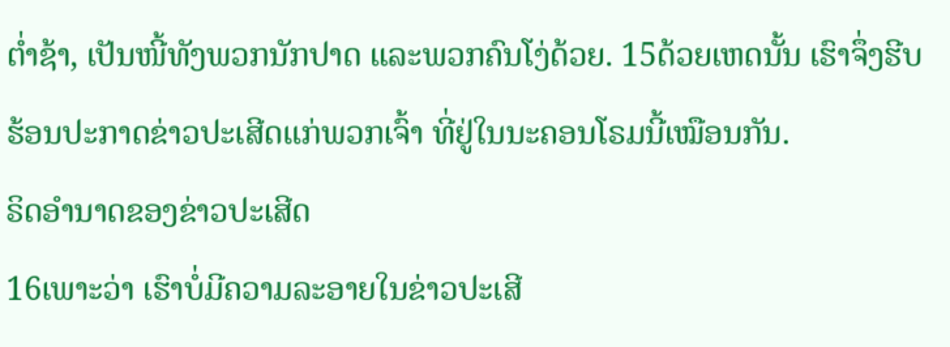ຕໍ່າຊ້າ, ເປັນໜີ້ທັງພວກນັກປາດ ແລະພວກຄົນໂງ່ດ້ວຍ. 15ດ້ວຍເຫດນັ້ນ ເຮົາຈຶ່ງຮີບຮ້ອນປະກາດຂ່າວປະເສີດແກ່ພວກເຈົ້າ ທີ່ຢູ່ໃນນະຄອນໂຣມນີ້ເໝືອນກັນ.
ຣິດອຳນາດຂອງຂ່າວປະເສີດ
16ເພາະວ່າ ເຮົາບໍ່ມີຄວາມລະອາຍໃນຂ່າວປະເສີ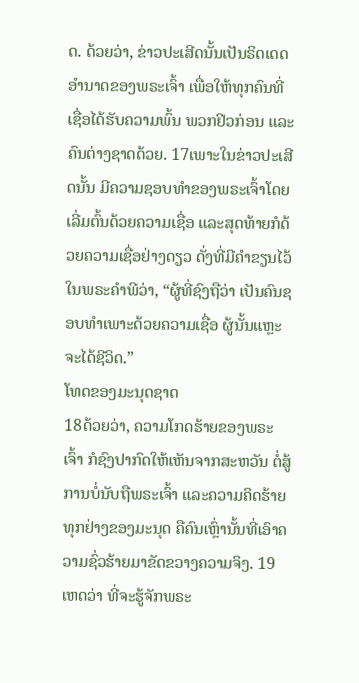ດ. ດ້ວຍວ່າ, ຂ່າວປະເສີດນັ້ນເປັນຣິດເດດອຳນາດຂອງພຣະເຈົ້າ ເພື່ອໃຫ້ທຸກຄົນທີ່ເຊື່ອໄດ້ຮັບຄວາມພົ້ນ ພວກຢິວກ່ອນ ແລະຄົນຕ່າງຊາດດ້ວຍ. 17ເພາະໃນຂ່າວປະເສີດນັ້ນ ມີຄວາມຊອບທຳຂອງພຣະເຈົ້າໂດຍເລີ່ມຕົ້ນດ້ວຍຄວາມເຊື່ອ ແລະສຸດທ້າຍກໍດ້ວຍຄວາມເຊື່ອຢ່າງດຽວ ດັ່ງທີ່ມີຄຳຂຽນໄວ້ໃນພຣະຄຳພີວ່າ, “ຜູ້ທີ່ຊົງຖືວ່າ ເປັນຄົນຊອບທຳເພາະດ້ວຍຄວາມເຊື່ອ ຜູ້ນັ້ນແຫຼະ ຈະໄດ້ຊີວິດ.”
ໂທດຂອງມະນຸດຊາດ
18ດ້ວຍວ່າ, ຄວາມໂກດຮ້າຍຂອງພຣະເຈົ້າ ກໍຊົງປາກົດໃຫ້ເຫັນຈາກສະຫວັນ ຕໍ່ສູ້ການບໍ່ນັບຖືພຣະເຈົ້າ ແລະຄວາມຄິດຮ້າຍທຸກຢ່າງຂອງມະນຸດ ຄືຄົນເຫຼົ່ານັ້ນທີ່ເອົາຄວາມຊົ່ວຮ້າຍມາຂັດຂວາງຄວາມຈິງ. 19ເຫດວ່າ ທີ່ຈະຮູ້ຈັກພຣະ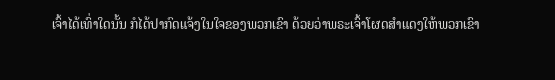ເຈົ້າໄດ້ເທົ່າໃດນັ້ນ ກໍໄດ້ປາກົດແຈ້ງໃນໃຈຂອງພວກເຂົາ ດ້ວຍວ່າພຣະເຈົ້າໂຜດສຳແດງໃຫ້ພວກເຂົາ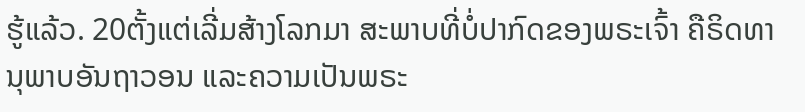ຮູ້ແລ້ວ. 20ຕັ້ງແຕ່ເລີ່ມສ້າງໂລກມາ ສະພາບທີ່ບໍ່ປາກົດຂອງພຣະເຈົ້າ ຄືຣິດທານຸພາບອັນຖາວອນ ແລະຄວາມເປັນພຣະ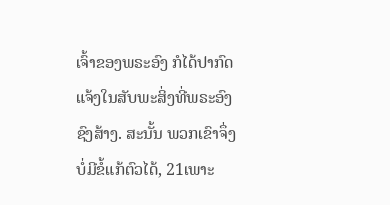ເຈົ້າຂອງພຣະອົງ ກໍໄດ້ປາກົດແຈ້ງໃນສັບພະສິ່ງທີ່ພຣະອົງຊົງສ້າງ. ສະນັ້ນ ພວກເຂົາຈຶ່ງບໍ່ມີຂໍ້ແກ້ຕົວໄດ້, 21ເພາະ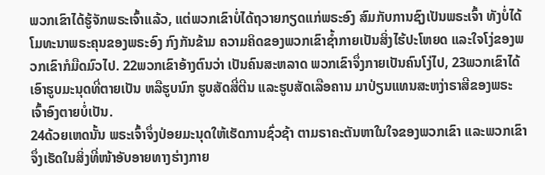ພວກເຂົາໄດ້ຮູ້ຈັກພຣະເຈົ້າແລ້ວ, ແຕ່ພວກເຂົາບໍ່ໄດ້ຖວາຍກຽດແກ່ພຣະອົງ ສົມກັບການຊົງເປັນພຣະເຈົ້າ ທັງບໍ່ໄດ້ໂມທະນາພຣະຄຸນຂອງພຣະອົງ ກົງກັນຂ້າມ ຄວາມຄິດຂອງພວກເຂົາຊໍ້າກາຍເປັນສິ່ງໄຮ້ປະໂຫຍດ ແລະໃຈໂງ່ຂອງພວກເຂົາກໍມືດມົວໄປ. 22ພວກເຂົາອ້າງຕົນວ່າ ເປັນຄົນສະຫລາດ ພວກເຂົາຈຶ່ງກາຍເປັນຄົນໂງ່ໄປ, 23ພວກເຂົາໄດ້ເອົາຮູບມະນຸດທີ່ຕາຍເປັນ ຫລືຮູບນົກ ຮູບສັດສີ່ຕີນ ແລະຮູບສັດເລືອຄານ ມາປ່ຽນແທນສະຫງ່າຣາສີຂອງພຣະເຈົ້າອົງຕາຍບໍ່ເປັນ.
24ດ້ວຍເຫດນັ້ນ ພຣະເຈົ້າຈຶ່ງປ່ອຍມະນຸດໃຫ້ເຮັດການຊົ່ວຊ້າ ຕາມຣາຄະຕັນຫາໃນໃຈຂອງພວກເຂົາ ແລະພວກເຂົາຈຶ່ງເຮັດໃນສິ່ງທີ່ໜ້າອັບອາຍທາງຮ່າງກາຍ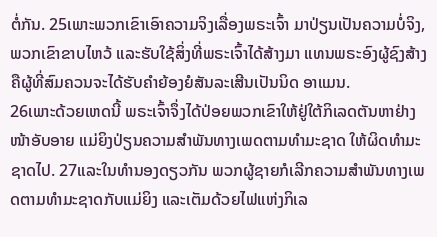ຕໍ່ກັນ. 25ເພາະພວກເຂົາເອົາຄວາມຈິງເລື່ອງພຣະເຈົ້າ ມາປ່ຽນເປັນຄວາມບໍ່ຈິງ, ພວກເຂົາຂາບໄຫວ້ ແລະຮັບໃຊ້ສິ່ງທີ່ພຣະເຈົ້າໄດ້ສ້າງມາ ແທນພຣະອົງຜູ້ຊົງສ້າງ ຄືຜູ້ທີ່ສົມຄວນຈະໄດ້ຮັບຄຳຍ້ອງຍໍສັນລະເສີນເປັນນິດ ອາແມນ.
26ເພາະດ້ວຍເຫດນີ້ ພຣະເຈົ້າຈຶ່ງໄດ້ປ່ອຍພວກເຂົາໃຫ້ຢູ່ໃຕ້ກິເລດຕັນຫາຢ່າງໜ້າອັບອາຍ ແມ່ຍິງປ່ຽນຄວາມສຳພັນທາງເພດຕາມທຳມະຊາດ ໃຫ້ຜິດທຳມະຊາດໄປ. 27ແລະໃນທຳນອງດຽວກັນ ພວກຜູ້ຊາຍກໍເລີກຄວາມສຳພັນທາງເພດຕາມທຳມະຊາດກັບແມ່ຍິງ ແລະເຕັມດ້ວຍໄຟແຫ່ງກິເລ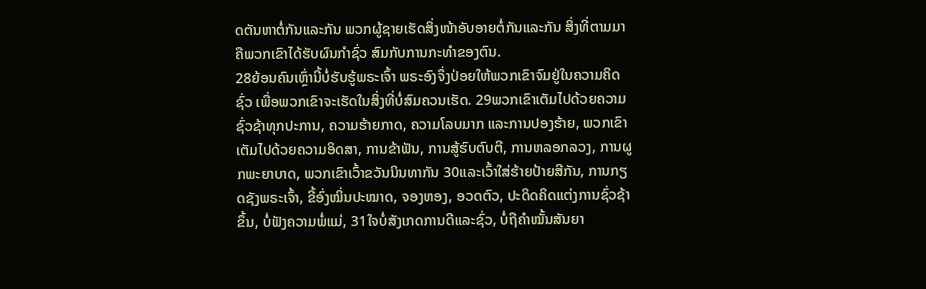ດຕັນຫາຕໍ່ກັນແລະກັນ ພວກຜູ້ຊາຍເຮັດສິ່ງໜ້າອັບອາຍຕໍ່ກັນແລະກັນ ສິ່ງທີ່ຕາມມາ ຄືພວກເຂົາໄດ້ຮັບຜົນກຳຊົ່ວ ສົມກັບການກະທຳຂອງຕົນ.
28ຍ້ອນຄົນເຫຼົ່ານີ້ບໍ່ຮັບຮູ້ພຣະເຈົ້າ ພຣະອົງຈຶ່ງປ່ອຍໃຫ້ພວກເຂົາຈົມຢູ່ໃນຄວາມຄິດຊົ່ວ ເພື່ອພວກເຂົາຈະເຮັດໃນສິ່ງທີ່ບໍ່ສົມຄວນເຮັດ. 29ພວກເຂົາເຕັມໄປດ້ວຍຄວາມຊົ່ວຊ້າທຸກປະການ, ຄວາມຮ້າຍກາດ, ຄວາມໂລບມາກ ແລະການປອງຮ້າຍ, ພວກເຂົາເຕັມໄປດ້ວຍຄວາມອິດສາ, ການຂ້າຟັນ, ການສູ້ຮົບຕົບຕີ, ການຫລອກລວງ, ການຜູກພະຍາບາດ, ພວກເຂົາເວົ້າຂວັນນິນທາກັນ 30ແລະເວົ້າໃສ່ຮ້າຍປ້າຍສີກັນ, ການກຽດຊັງພຣະເຈົ້າ, ຂີ້ອົ່ງໝິ່ນປະໝາດ, ຈອງຫອງ, ອວດຕົວ, ປະດິດຄິດແຕ່ງການຊົ່ວຊ້າຂຶ້ນ, ບໍ່ຟັງຄວາມພໍ່ແມ່, 31ໃຈບໍ່ສັງເກດການດີແລະຊົ່ວ, ບໍ່ຖືຄຳໝັ້ນສັນຍາ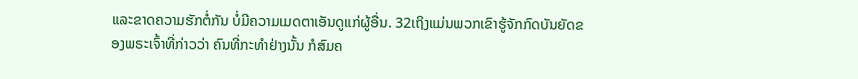ແລະຂາດຄວາມຮັກຕໍ່ກັນ ບໍ່ມີຄວາມເມດຕາເອັນດູແກ່ຜູ້ອື່ນ. 32ເຖິງແມ່ນພວກເຂົາຮູ້ຈັກກົດບັນຍັດຂອງພຣະເຈົ້າທີ່ກ່າວວ່າ ຄົນທີ່ກະທຳຢ່າງນັ້ນ ກໍສົມຄ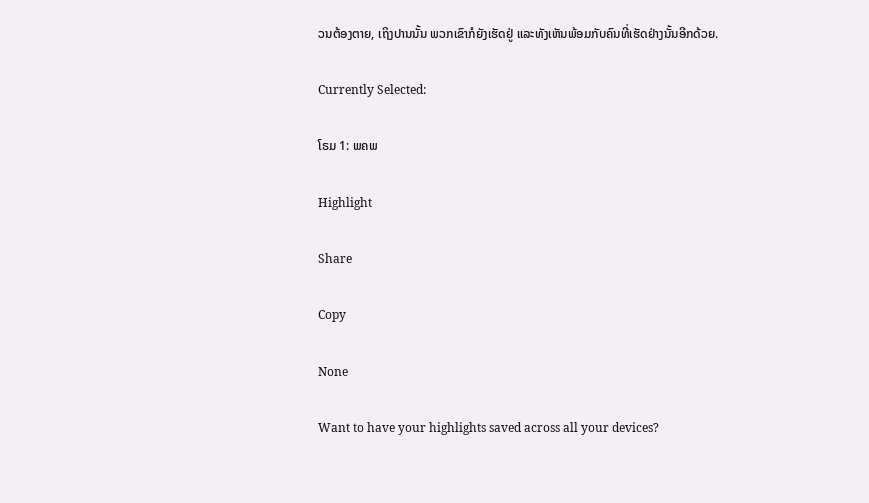ວນຕ້ອງຕາຍ, ເຖິງປານນັ້ນ ພວກເຂົາກໍຍັງເຮັດຢູ່ ແລະທັງເຫັນພ້ອມກັບຄົນທີ່ເຮັດຢ່າງນັ້ນອີກດ້ວຍ.

Currently Selected:

ໂຣມ 1: ພຄພ

Highlight

Share

Copy

None

Want to have your highlights saved across all your devices?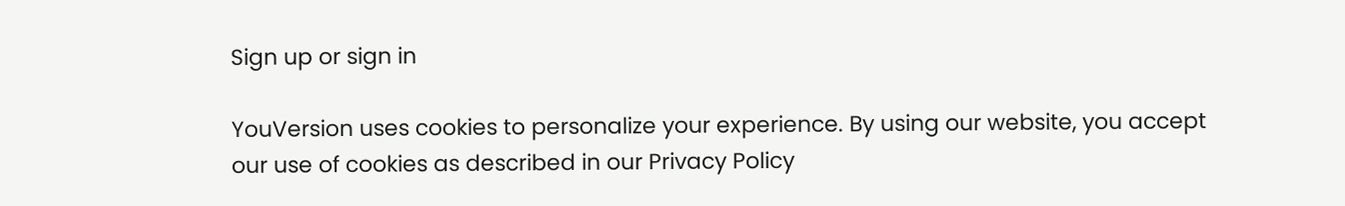Sign up or sign in

YouVersion uses cookies to personalize your experience. By using our website, you accept our use of cookies as described in our Privacy Policy